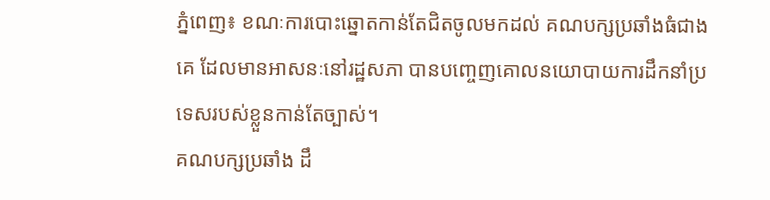ភ្នំពេញ៖ ខណៈការបោះឆ្នោតកាន់តែជិតចូលមកដល់ គណបក្សប្រឆាំងធំជាងគេ ដែលមានអាសនៈនៅរដ្ឋសភា បានបញ្ចេញគោលនយោបាយការដឹកនាំប្រទេសរបស់ខ្លួនកាន់តែច្បាស់។
គណបក្សប្រឆាំង ដឹ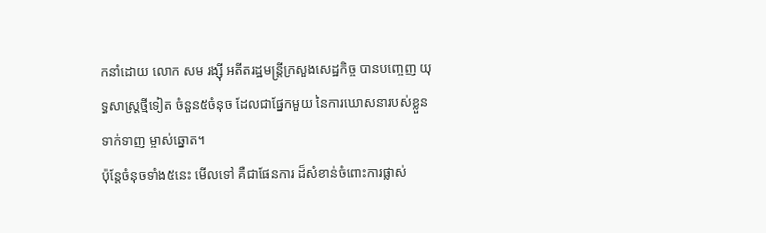កនាំដោយ លោក សម រង្ស៊ី អតីតរដ្ឋមន្ត្រីក្រសួងសេដ្ឋកិច្ច បានបញ្ចេញ យុទ្ធសាស្ត្រថ្មីទៀត ចំនួន៥ចំនុច ដែលជាផ្នែកមួយ នៃការឃោសនារបស់ខ្លួនទាក់ទាញ ម្ចាស់ឆ្នោត។
ប៉ុន្តែចំនុចទាំង៥នេះ មើលទៅ គឺជាផែនការ ដ៏សំខាន់ចំពោះការផ្លាស់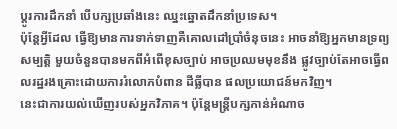ប្ដូរការដឹកនាំ បើបក្សប្រឆាំងនេះ ឈ្នះឆ្នោតដឹកនាំប្រទេស។
ប៉ុន្តែអ្វីដែល ធ្វើឱ្យមានការទាក់ទាញគឺគោលដៅប្រាំចំនុចនេះ អាចនាំឱ្យអ្នកមានទ្រព្យសម្បត្តិ មួយចំនួនបានមកពីអំពើខុសច្បាប់ អាចប្រឈមមុខនឹង ផ្លូវច្បាប់តែអាចធ្វើពលរដ្ឋរងគ្រោះដោយការរំលោភបំពាន ដីធ្លីបាន ផលប្រយោជន៍មកវិញ។
នេះជាការយល់ឃើញរបស់អ្នកវិភាគ។ ប៉ុន្តែមន្ត្រីបក្សកាន់អំណាច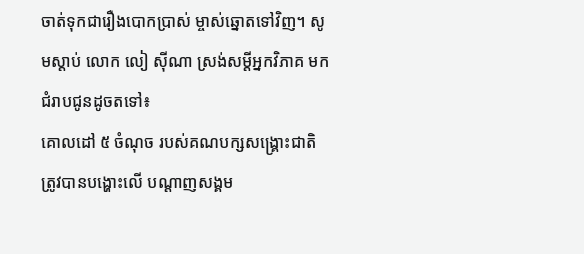ចាត់ទុកជារឿងបោកប្រាស់ ម្ចាស់ឆ្នោតទៅវិញ។ សូមស្ដាប់ លោក លៀ ស៊ីណា ស្រង់សម្ដីអ្នកវិភាគ មកជំរាបជូនដូចតទៅ៖
គោលដៅ ៥ ចំណុច របស់គណបក្សសង្គ្រោះជាតិ ត្រូវបានបង្ហោះលើ បណ្ដាញសង្គម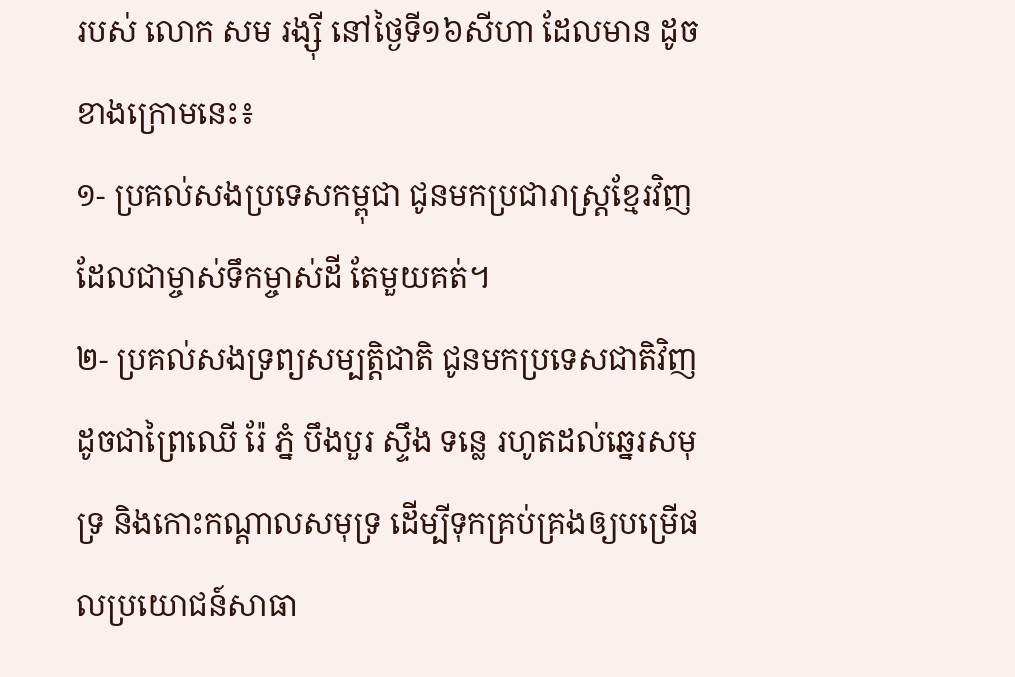របស់ លោក សម រង្ស៊ី នៅថ្ងៃទី១៦សីហា ដែលមាន ដូចខាងក្រោមនេះ៖
១- ប្រគល់សងប្រទេសកម្ពុជា ជូនមកប្រជារាស្ត្រខ្មែរវិញ ដែលជាម្ចាស់ទឹកម្ចាស់ដី តែមួយគត់។
២- ប្រគល់សងទ្រព្យសម្បត្តិជាតិ ជូនមកប្រទេសជាតិវិញ ដូចជាព្រៃឈើ រ៉ែ ភ្នំ បឹងបួរ ស្ទឹង ទន្លេ រហូតដល់ឆ្នេរសមុទ្រ និងកោះកណ្តាលសមុទ្រ ដើម្បីទុកគ្រប់គ្រងឲ្យបម្រើផលប្រយោជន៍សាធា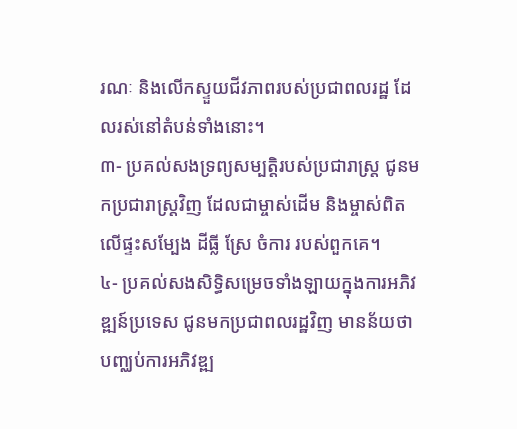រណៈ និងលើកស្ទួយជីវភាពរបស់ប្រជាពលរដ្ឋ ដែលរស់នៅតំបន់ទាំងនោះ។
៣- ប្រគល់សងទ្រព្យសម្បត្តិរបស់ប្រជារាស្ត្រ ជូនមកប្រជារាស្ត្រវិញ ដែលជាម្ចាស់ដើម និងម្ចាស់ពិត លើផ្ទះសម្បែង ដីធ្លី ស្រែ ចំការ របស់ពួកគេ។
៤- ប្រគល់សងសិទ្ធិសម្រេចទាំងឡាយក្នុងការអភិវឌ្ឍន៍ប្រទេស ជូនមកប្រជាពលរដ្ឋវិញ មានន័យថា បញ្ឈប់ការអភិវឌ្ឍ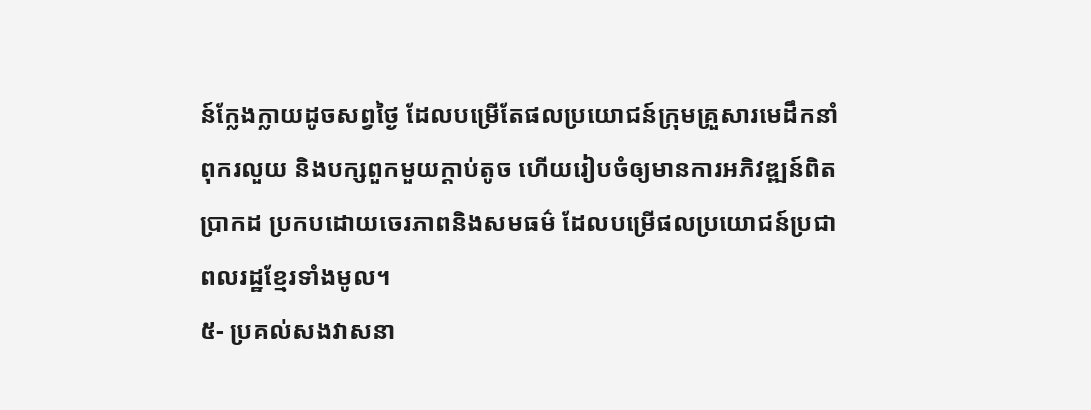ន៍ក្លែងក្លាយដូចសព្វថ្ងៃ ដែលបម្រើតែផលប្រយោជន៍ក្រុមគ្រួសារមេដឹកនាំពុករលួយ និងបក្សពួកមួយក្តាប់តូច ហើយរៀបចំឲ្យមានការអភិវឌ្ឍន៍ពិតប្រាកដ ប្រកបដោយចេរភាពនិងសមធម៌ ដែលបម្រើផលប្រយោជន៍ប្រជាពលរដ្ឋខ្មែរទាំងមូល។
៥- ប្រគល់សងវាសនា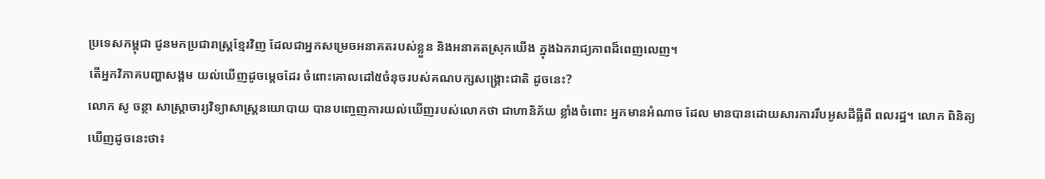ប្រទេសកម្ពុជា ជូនមកប្រជារាស្ត្រខ្មែរវិញ ដែលជាអ្នកសម្រេចអនាគតរបស់ខ្លួន និងអនាគតស្រុកយើង ក្នុងឯករាជ្យភាពដ៏ពេញលេញ។
តើអ្នកវិភាគបញ្ហាសង្គម យល់ឃើញដូចម្ដេចដែរ ចំពោះគោលដៅ៥ចំនុចរបស់គណបក្សសង្គ្រោះជាតិ ដូចនេះ?
លោក សូ ចន្ថា សាស្ត្រាចារ្យវិទ្យាសាស្ត្រនយោបាយ បានបញ្ចេញការយល់ឃើញរបស់លោកថា ជាហានិភ័យ ខ្លាំងចំពោះ អ្នកមានអំណាច ដែល មានបានដោយសារការរឹបអូសដីធ្លីពី ពលរដ្ឋ។ លោក ពិនិត្យ ឃើញដូចនេះថា៖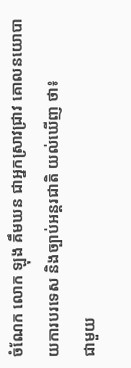ចំណែក លោក ឡុង គឹមឃន ជាអ្នកស្រាវជ្រាវ គោលនយោបាយការបរទេស និងច្បាប់អន្តរជាតិ យល់ឃើញ ថា៖
ជាមួយ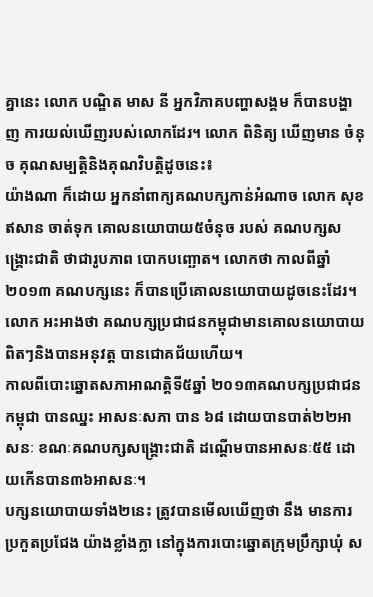គ្នានេះ លោក បណ្ឌិត មាស នី អ្នកវិភាគបញ្ហាសង្គម ក៏បានបង្ហាញ ការយល់ឃើញរបស់លោកដែរ។ លោក ពិនិត្យ ឃើញមាន ចំនុច គុណសម្បត្តិនិងគុណវិបត្តិដូចនេះ៖
យ៉ាងណា ក៏ដោយ អ្នកនាំពាក្យគណបក្សកាន់អំណាច លោក សុខ ឥសាន ចាត់ទុក គោលនយោបាយ៥ចំនុច របស់ គណបក្សសង្គ្រោះជាតិ ថាជារូបភាព បោកបញ្ឆោត។ លោកថា កាលពីឆ្នាំ២០១៣ គណបក្សនេះ ក៏បានប្រើគោលនយោបាយដូចនេះដែរ។ លោក អះអាងថា គណបក្សប្រជាជនកម្ពុជាមានគោលនយោបាយ ពិតៗនិងបានអនុវត្ត បានជោគជ័យហើយ។
កាលពីបោះឆ្នោតសភាអាណត្តិទី៥ឆ្នាំ ២០១៣គណបក្សប្រជាជនកម្ពុជា បានឈ្នះ អាសនៈសភា បាន ៦៨ ដោយបានបាត់២២អាសនៈ ខណៈគណបក្សសង្គ្រោះជាតិ ដណ្ដើមបានអាសនៈ៥៥ ដោយកើនបាន៣៦អាសនៈ។
បក្សនយោបាយទាំង២នេះ ត្រូវបានមើលឃើញថា នឹង មានការប្រកួតប្រជែង យ៉ាងខ្លាំងក្លា នៅក្នុងការបោះឆ្នោតក្រុមប្រឹក្សាឃុំ ស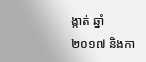ង្កាត់ ឆ្នាំ២០១៧ និងកា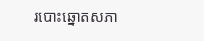របោះឆ្នោតសភា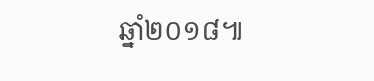ឆ្នាំ២០១៨៕